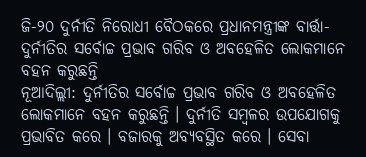ଜି-୨୦ ଦୁର୍ନୀତି ନିରୋଧୀ ବୈଠକରେ ପ୍ରଧାନମନ୍ତ୍ରୀଙ୍କ ବାର୍ତ୍ତା- ଦୁର୍ନୀତିର ସର୍ବୋଚ୍ଚ ପ୍ରଭାବ ଗରିବ ଓ ଅବହେଳିତ ଲୋକମାନେ ବହନ କରୁଛନ୍ତି
ନୂଆଦିଲ୍ଲୀ: ଦୁର୍ନୀତିର ସର୍ବୋଚ୍ଚ ପ୍ରଭାବ ଗରିବ ଓ ଅବହେଳିତ ଲୋକମାନେ ବହନ କରୁଛନ୍ତି । ଦୁର୍ନୀତି ସମ୍ବଳର ଉପଯୋଗକୁ ପ୍ରଭାବିତ କରେ । ବଜାରକୁ ଅବ୍ୟବସ୍ଥିତ କରେ । ସେବା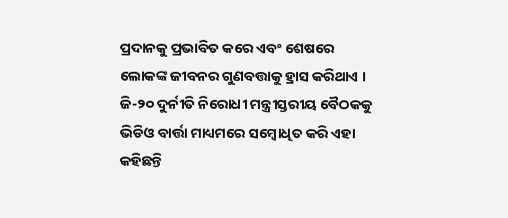ପ୍ରଦାନକୁ ପ୍ରଭାବିତ କରେ ଏବଂ ଶେଷରେ ଲୋକଙ୍କ ଜୀବନର ଗୁଣବତ୍ତାକୁ ହ୍ରାସ କରିଥାଏ । ଜି-୨୦ ଦୁର୍ନୀତି ନିରୋଧୀ ମନ୍ତ୍ରୀସ୍ତରୀୟ ବୈଠକକୁ ଭିଡିଓ ବାର୍ତ୍ତା ମାଧ୍ୟମରେ ସମ୍ବୋଧିତ କରି ଏହା କହିଛନ୍ତି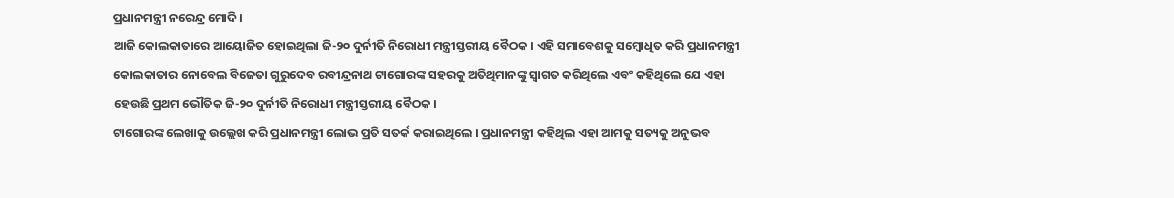ପ୍ରଧାନମନ୍ତ୍ରୀ ନରେନ୍ଦ୍ର ମୋଦି।
ଆଜି କୋଲକାତାରେ ଆୟୋଜିତ ହୋଇଥିଲା ଜି-୨୦ ଦୁର୍ନୀତି ନିରୋଧୀ ମନ୍ତ୍ରୀସ୍ତରୀୟ ବୈଠକ । ଏହି ସମାବେଶକୁ ସମ୍ବୋଧିତ କରି ପ୍ରଧାନମନ୍ତ୍ରୀ କୋଲକାତାର ନୋବେଲ ବିଜେତା ଗୁରୁଦେବ ରବୀନ୍ଦ୍ରନାଥ ଟାଗୋରଙ୍କ ସହରକୁ ଅତିଥିମାନଙ୍କୁ ସ୍ୱାଗତ କରିଥିଲେ ଏବଂ କହିଥିଲେ ଯେ ଏହା ହେଉଛି ପ୍ରଥମ ଭୌତିକ ଜି-୨୦ ଦୁର୍ନୀତି ନିରୋଧୀ ମନ୍ତ୍ରୀସ୍ତରୀୟ ବୈଠକ ।
ଟାଗୋରଙ୍କ ଲେଖାକୁ ଉଲ୍ଲେଖ କରି ପ୍ରଧାନମନ୍ତ୍ରୀ ଲୋଭ ପ୍ରତି ସତର୍କ କରାଇଥିଲେ । ପ୍ରଧାନମନ୍ତ୍ରୀ କହିଥିଲ ଏହା ଆମକୁ ସତ୍ୟକୁ ଅନୁଭବ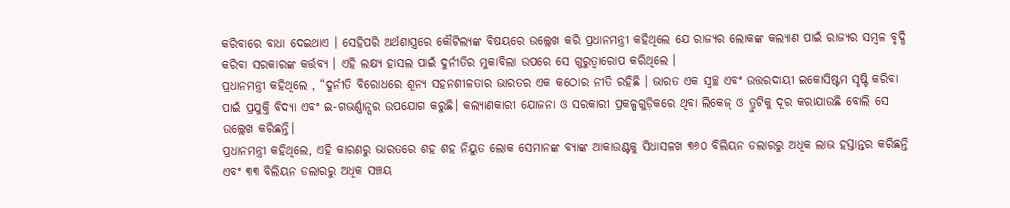କରିବାରେ ବାଧା ଦେଇଥାଏ । ସେହିପରି ଅର୍ଥଶାସ୍ତ୍ରରେ କୌଟିଲ୍ୟଙ୍କ ବିଷୟରେ ଉଲ୍ଲେଖ କରି ପ୍ରଧାନମନ୍ତ୍ରୀ କହିଥିଲେ ଯେ ରାଜ୍ୟର ଲୋକଙ୍କ କଲ୍ୟାଣ ପାଇଁ ରାଜ୍ୟର ସମ୍ବଳ ବୃଦ୍ଧି କରିବା ସରକାରଙ୍କ କର୍ତ୍ତବ୍ୟ । ଏହି ଲକ୍ଷ୍ୟ ହାସଲ ପାଇଁ ଦୁର୍ନୀତିର ମୁକାବିଲା ଉପରେ ସେ ଗୁରୁତ୍ୱାରୋପ କରିଥିଲେ ।
ପ୍ରଧାନମନ୍ତ୍ରୀ କହିଥିଲେ , “ଦୁର୍ନୀତି ବିରୋଧରେ ଶୂନ୍ୟ ସହନଶୀଳତାର ଭାରତର ଏକ କଠୋର ନୀତି ରହିଛି । ଭାରତ ଏକ ସ୍ୱଚ୍ଛ ଏବଂ ଉତ୍ତରଦାୟୀ ଇକୋସିଷ୍ଟମ ସୃଷ୍ଟି କରିବା ପାଇଁ ପ୍ରଯୁକ୍ତି ବିଦ୍ୟା ଏବଂ ଇ-ଗଭର୍ଣ୍ଣାନ୍ସର ଉପଯୋଗ କରୁଛି। କଲ୍ୟାଣକାରୀ ଯୋଜନା ଓ ସରକାରୀ ପ୍ରକଳ୍ପଗୁଡ଼ିକରେ ଥିବା ଲିକେଜ୍ ଓ ତ୍ରୁଟିକୁ ଦୂର କରାଯାଉଛି ବୋଲି ସେ ଉଲ୍ଲେଖ କରିଛନ୍ତି।
ପ୍ରଧାନମନ୍ତ୍ରୀ କହିଥିଲେ, ଏହି କାରଣରୁ ଭାରତରେ ଶହ ଶହ ନିୟୁତ ଲୋକ ସେମାନଙ୍କ ବ୍ୟାଙ୍କ ଆକାଉଣ୍ଟକୁ ସିଧାସଳଖ ୩୬୦ ବିଲିୟନ ଡଲାରରୁ ଅଧିକ ଲାଭ ହସ୍ତାନ୍ତର କରିଛନ୍ତି ଏବଂ ୩୩ ବିଲିୟନ ଡଲାରରୁ ଅଧିକ ସଞ୍ଚୟ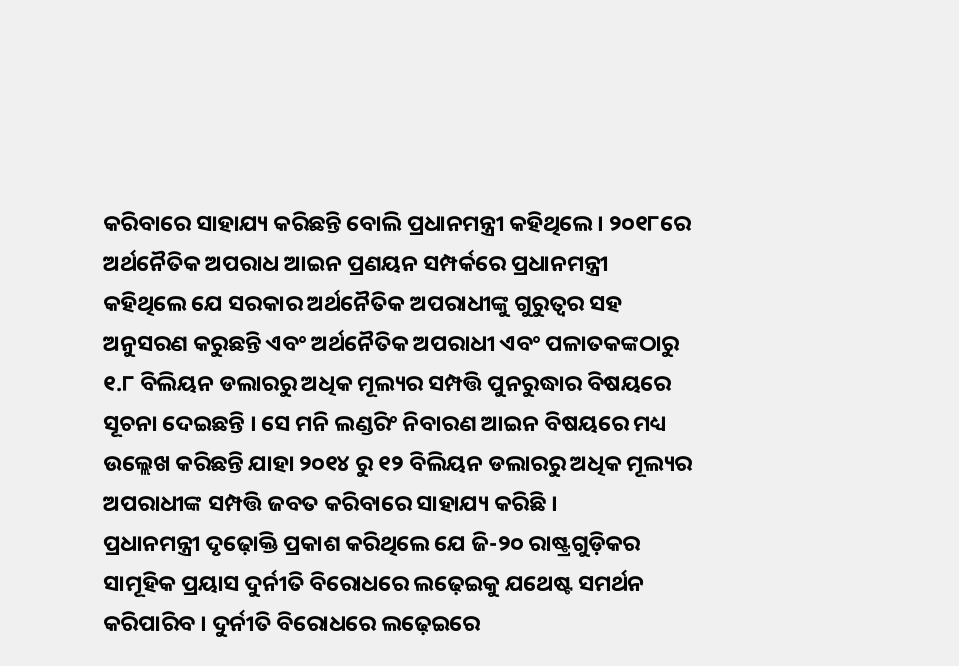କରିବାରେ ସାହାଯ୍ୟ କରିଛନ୍ତି ବୋଲି ପ୍ରଧାନମନ୍ତ୍ରୀ କହିଥିଲେ । ୨୦୧୮ରେ ଅର୍ଥନୈତିକ ଅପରାଧ ଆଇନ ପ୍ରଣୟନ ସମ୍ପର୍କରେ ପ୍ରଧାନମନ୍ତ୍ରୀ କହିଥିଲେ ଯେ ସରକାର ଅର୍ଥନୈତିକ ଅପରାଧୀଙ୍କୁ ଗୁରୁତ୍ବର ସହ ଅନୁସରଣ କରୁଛନ୍ତି ଏବଂ ଅର୍ଥନୈତିକ ଅପରାଧୀ ଏବଂ ପଳାତକଙ୍କଠାରୁ ୧.୮ ବିଲିୟନ ଡଲାରରୁ ଅଧିକ ମୂଲ୍ୟର ସମ୍ପତ୍ତି ପୁନରୁଦ୍ଧାର ବିଷୟରେ ସୂଚନା ଦେଇଛନ୍ତି । ସେ ମନି ଲଣ୍ଡରିଂ ନିବାରଣ ଆଇନ ବିଷୟରେ ମଧ୍ୟ ଉଲ୍ଲେଖ କରିଛନ୍ତି ଯାହା ୨୦୧୪ ରୁ ୧୨ ବିଲିୟନ ଡଲାରରୁ ଅଧିକ ମୂଲ୍ୟର ଅପରାଧୀଙ୍କ ସମ୍ପତ୍ତି ଜବତ କରିବାରେ ସାହାଯ୍ୟ କରିଛି ।
ପ୍ରଧାନମନ୍ତ୍ରୀ ଦୃଢ଼ୋକ୍ତି ପ୍ରକାଶ କରିଥିଲେ ଯେ ଜି-୨୦ ରାଷ୍ଟ୍ରଗୁଡ଼ିକର ସାମୂହିକ ପ୍ରୟାସ ଦୁର୍ନୀତି ବିରୋଧରେ ଲଢ଼େଇକୁ ଯଥେଷ୍ଟ ସମର୍ଥନ କରିପାରିବ । ଦୁର୍ନୀତି ବିରୋଧରେ ଲଢ଼େଇରେ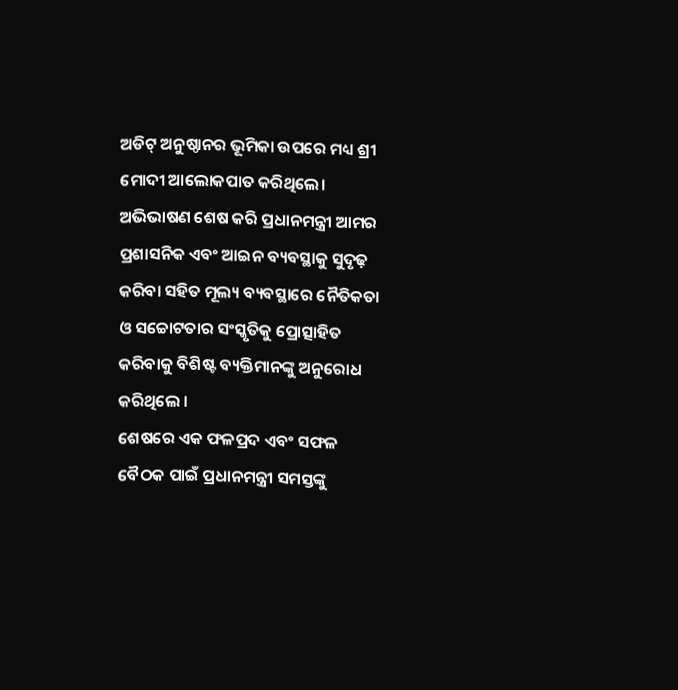ଅଡିଟ୍ ଅନୁଷ୍ଠାନର ଭୂମିକା ଉପରେ ମଧ୍ୟ ଶ୍ରୀ ମୋଦୀ ଆଲୋକପାତ କରିଥିଲେ। ଅଭିଭାଷଣ ଶେଷ କରି ପ୍ରଧାନମନ୍ତ୍ରୀ ଆମର ପ୍ରଶାସନିକ ଏବଂ ଆଇନ ବ୍ୟବସ୍ଥାକୁ ସୁଦୃଢ଼ କରିବା ସହିତ ମୂଲ୍ୟ ବ୍ୟବସ୍ଥାରେ ନୈତିକତା ଓ ସଚ୍ଚୋଟତାର ସଂସ୍କୃତିକୁ ପ୍ରୋତ୍ସାହିତ କରିବାକୁ ବିଶିଷ୍ଟ ବ୍ୟକ୍ତିମାନଙ୍କୁ ଅନୁରୋଧ କରିଥିଲେ ।
ଶେଷରେ ଏକ ଫଳପ୍ରଦ ଏବଂ ସଫଳ ବୈଠକ ପାଇଁ ପ୍ରଧାନମନ୍ତ୍ରୀ ସମସ୍ତଙ୍କୁ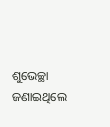ଶୁଭେଚ୍ଛା ଜଣାଇଥିଲେ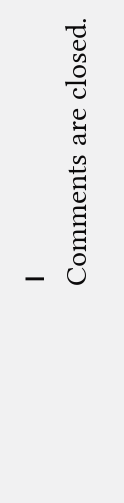।
Comments are closed.